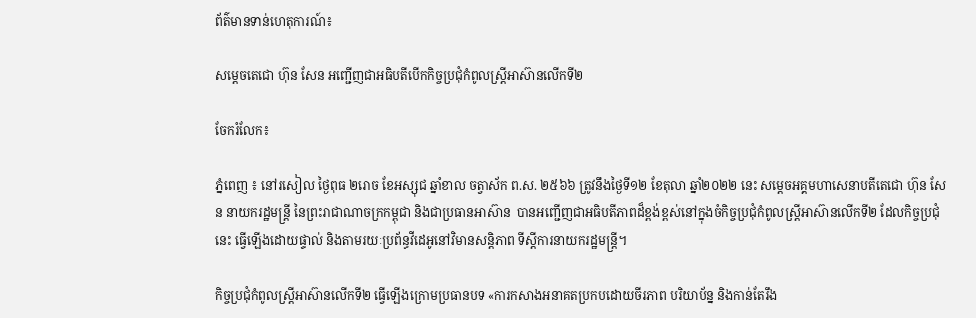ព័ត៌មានទាន់ហេតុការណ៍៖

សម្តេចតេជោ ហ៊ុន សែន អញ្ជើញជាអធិបតីបើកកិច្ចប្រជុំកំពូលស្ត្រីអាស៊ានលើកទី២

ចែករំលែក៖

ភ្នំពេញ ៖ នៅរសៀល ថ្ងៃពុធ ២រោច ខែអស្សុជ ឆ្នាំខាល ចត្វាស័ក ព.ស. ២៥៦៦ ត្រូវនឹងថ្ងៃទី១២ ខែតុលា ឆ្នាំ២០២២ នេះ សម្ដេចអគ្គមហាសេនាបតីតេជោ ហ៊ុន សែន នាយករដ្ឋមន្ត្រី នៃព្រះរាជាណាចក្រកម្ពុជា និងជាប្រធានអាស៊ាន  បានអញ្ជើញជាអធិបតីភាពដ៏ខ្ពង់ខ្ពស់នៅក្នុងចំកិច្ចប្រជុំកំពូលស្ត្រីអាស៊ានលើកទី២ ដែលកិច្ចប្រជុំនេះ ធ្វើឡើងដោយផ្ទាល់ និងតាមរយៈប្រព័ន្ធវីដេអូនៅវិមានសន្តិភាព ទីស្ដីការនាយករដ្ឋមន្ត្រី។

កិច្ចប្រជុំកំពូលស្ត្រីអាស៊ានលើកទី២ ធ្វើឡើងក្រោមប្រធានបទ «ការកសាងអនាគតប្រកបដោយចីរភាព បរិយាប័ន្ន និងកាន់តែរឹង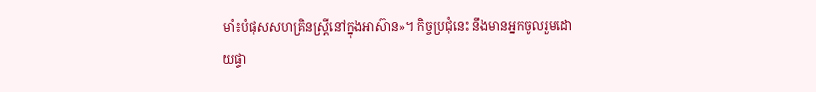មាំ៖បំផុសសហគ្រិនស្ត្រីនៅក្នុងអាស៊ាន»។ កិច្ចប្រជុំនេះ នឹងមានអ្នកចូលរួមដោយផ្ទា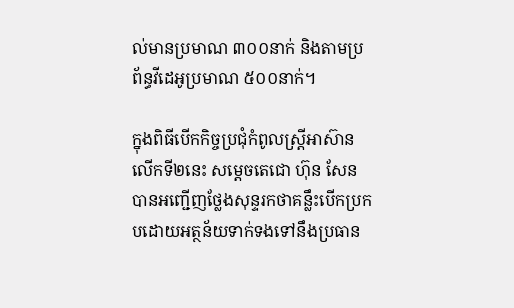ល់មានប្រមាណ ៣០០នាក់ និងតាមប្រព័ន្ធវីដេអូប្រមាណ ៥០០នាក់។

ក្នុងពិធីបើកកិច្ចប្រជុំកំពូលស្ត្រីអាស៊ានលើកទី២នេះ សម្តេចតេជោ ហ៊ុន សែន បានអញ្ជើញថ្លែងសុន្ទរកថាគន្លឹះបើកប្រកបដោយអត្ថន័យទាក់ទងទៅនឹងប្រធាន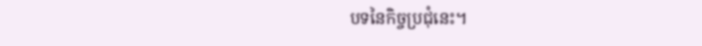បទនៃកិច្ចប្រជុំនេះ។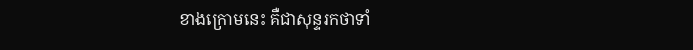ខាងក្រោមនេះ គឺជាសុន្ទរកថាទាំ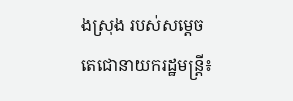ងស្រុង របស់សម្ដេចតេជោនាយករដ្ឋមន្ត្រី៖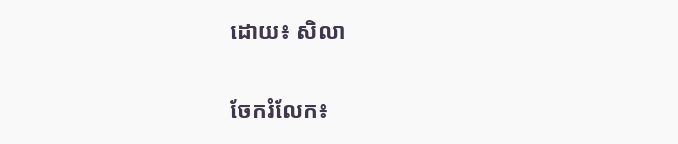ដោយ៖ សិលា


ចែករំលែក៖